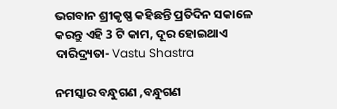ଭଗବାନ ଶ୍ରୀକୃଷ୍ଣ କହିଛନ୍ତି ପ୍ରତିଦିନ ସକାଳେ କରନ୍ତୁ ଏହି 3 ଟି କାମ, ଦୂର ହୋଇଥାଏ ଦାରିଦ୍ର୍ୟତା- Vastu Shastra

ନମସ୍କାର ବନ୍ଧୁଗଣ ,ବନ୍ଧୁଗଣ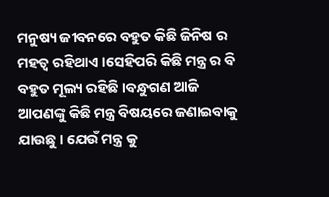ମନୁଷ୍ୟ ଜୀବନରେ ବହୁତ କିଛି ଜିନିଷ ର ମହତ୍ୱ ରହିଥାଏ ।ସେହିପରି କିଛି ମନ୍ତ୍ର ର ବି ବହୁତ ମୂଲ୍ୟ ରହିଛି ।ବନ୍ଧୁଗଣ ଆଜି ଆପଣଙ୍କୁ କିଛି ମନ୍ତ୍ର ବିଷୟରେ ଜଣାଇବାକୁ ଯାଉଛୁ । ଯେଉଁ ମନ୍ତ୍ର କୁ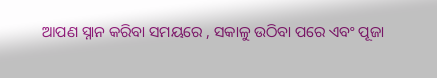ଆପଣ ସ୍ନାନ କରିବା ସମୟରେ , ସକାଳୁ ଉଠିବା ପରେ ଏବଂ ପୂଜା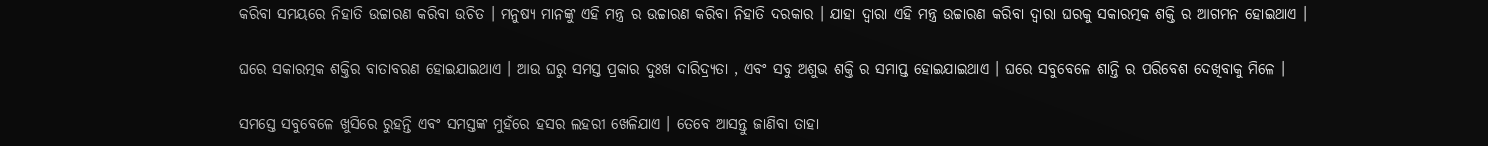କରିବା ସମୟରେ ନିହାତି ଉଚ୍ଚାରଣ କରିବା ଉଚିତ । ମନୁଷ୍ୟ ମାନଙ୍କୁ ଏହି ମନ୍ତ୍ର ର ଉଚ୍ଚାରଣ କରିବା ନିହାତି ଦରକାର । ଯାହା ଦ୍ୱାରା ଏହି ମନ୍ତ୍ର ଉଚ୍ଚାରଣ କରିବା ଦ୍ୱାରା ଘରକୁ ସକାରତ୍ମକ ଶକ୍ତି ର ଆଗମନ ହୋଇଥାଏ ।

ଘରେ ସକାରତ୍ମକ ଶକ୍ତିର ବାତାବରଣ ହୋଇଯାଇଥାଏ । ଆଉ ଘରୁ ସମସ୍ତ ପ୍ରକାର ଦୁଃଖ ଦାରିଦ୍ର୍ୟତା , ଏବଂ ସବୁ ଅଶୁଭ ଶକ୍ତି ର ସମାପ୍ତ ହୋଇଯାଇଥାଏ । ଘରେ ସବୁବେଳେ ଶାନ୍ତି ର ପରିବେଶ ଦେଖିବାକୁ ମିଳେ ।

ସମସ୍ତେ ସବୁବେଳେ ଖୁସିରେ ରୁହନ୍ତି ଏବଂ ସମସ୍ତଙ୍କ ମୁହଁରେ ହସର ଲହରୀ ଖେଳିଯାଏ । ତେବେ ଆସନ୍ତୁ ଜାଣିବା ତାହା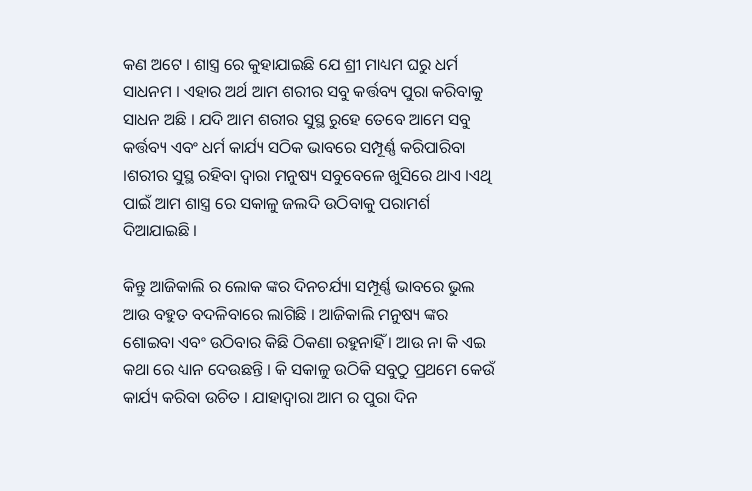କଣ ଅଟେ । ଶାସ୍ତ୍ର ରେ କୁହାଯାଇଛି ଯେ ଶ୍ରୀ ମାଧ୍ୟମ ଘରୁ ଧର୍ମ ସାଧନମ । ଏହାର ଅର୍ଥ ଆମ ଶରୀର ସବୁ କର୍ତ୍ତବ୍ୟ ପୁରା କରିବାକୁ ସାଧନ ଅଛି । ଯଦି ଆମ ଶରୀର ସୁସ୍ଥ ରୁହେ ତେବେ ଆମେ ସବୁ କର୍ତ୍ତବ୍ୟ ଏବଂ ଧର୍ମ କାର୍ଯ୍ୟ ସଠିକ ଭାବରେ ସମ୍ପୂର୍ଣ୍ଣ କରିପାରିବା ।ଶରୀର ସୁସ୍ଥ ରହିବା ଦ୍ଵାରା ମନୁଷ୍ୟ ସବୁବେଳେ ଖୁସିରେ ଥାଏ ।ଏଥି ପାଇଁ ଆମ ଶାସ୍ତ୍ର ରେ ସକାଳୁ ଜଲଦି ଉଠିବାକୁ ପରାମର୍ଶ ଦିଆଯାଇଛି ।

କିନ୍ତୁ ଆଜିକାଲି ର ଲୋକ ଙ୍କର ଦିନଚର୍ଯ୍ୟା ସମ୍ପୂର୍ଣ୍ଣ ଭାବରେ ଭୁଲ ଆଉ ବହୁତ ବଦଳିବାରେ ଲାଗିଛି । ଆଜିକାଲି ମନୁଷ୍ୟ ଙ୍କର ଶୋଇବା ଏବଂ ଉଠିବାର କିଛି ଠିକଣା ରହୁନାହିଁ । ଆଉ ନା କି ଏଇ କଥା ରେ ଧ୍ୟାନ ଦେଉଛନ୍ତି । କି ସକାଳୁ ଉଠିକି ସବୁଠୁ ପ୍ରଥମେ କେଉଁ କାର୍ଯ୍ୟ କରିବା ଉଚିତ । ଯାହାଦ୍ୱାରା ଆମ ର ପୁରା ଦିନ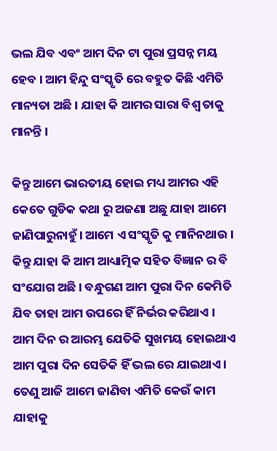ଭଲ ଯିବ ଏବଂ ଆମ ଦିନ ଟା ପୁରା ପ୍ରସନ୍ନ ମୟ ହେବ । ଆମ ହିନ୍ଦୁ ସଂସ୍କୃତି ରେ ବହୁତ କିଛି ଏମିତି ମାନ୍ୟତା ଅଛି । ଯାହା କି ଆମର ସାରା ବିଶ୍ବ ତାକୁ ମାନନ୍ତି ।

କିନ୍ତୁ ଆମେ ଭାରତୀୟ ହୋଇ ମଧ୍ୟ ଆମର ଏହି କେତେ ଗୁଡିକ କଥା ରୁ ଅଜଣା ଅଛୁ ଯାହା ଆମେ ଜାଣିପାରୁନାହୁଁ । ଆମେ ଏ ସଂସ୍କୃତି କୁ ମାନିନଥାଉ । କିନ୍ତୁ ଯାହା କି ଆମ ଆଧ୍ୟାତ୍ମିକ ସହିତ ବିଜ୍ଞାନ ର ବି ସଂଯୋଗ ଅଛି । ବନ୍ଧୁଗଣ ଆମ ପୁରା ଦିନ କେମିତି ଯିବ ତାହା ଆମ ଉପରେ ହିଁ ନିର୍ଭର କରିଥାଏ । ଆମ ଦିନ ର ଆରମ୍ଭ ଯେତିକି ସୁଖମୟ ହୋଇଥାଏ ଆମ ପୁରା ଦିନ ସେତିକି ହିଁ ଭଲ ରେ ଯାଇଥାଏ । ତେଣୁ ଆଜି ଆମେ ଜାଣିବା ଏମିତି କେଉଁ କାମ ଯାହାକୁ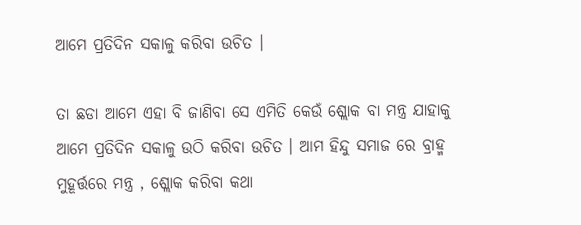ଆମେ ପ୍ରତିଦିନ ସକାଳୁ କରିବା ଉଚିତ ।

ତା ଛଡା ଆମେ ଏହା ବି ଜାଣିବା ସେ ଏମିତି କେଉଁ ଶ୍ଲୋକ ବା ମନ୍ତ୍ର ଯାହାକୁ ଆମେ ପ୍ରତିଦିନ ସକାଳୁ ଉଠି କରିବା ଉଚିତ । ଆମ ହିନ୍ଦୁ ସମାଜ ରେ ବ୍ରାହ୍ମ ମୁହୂର୍ତ୍ତରେ ମନ୍ତ୍ର , ଶ୍ଲୋକ କରିବା କଥା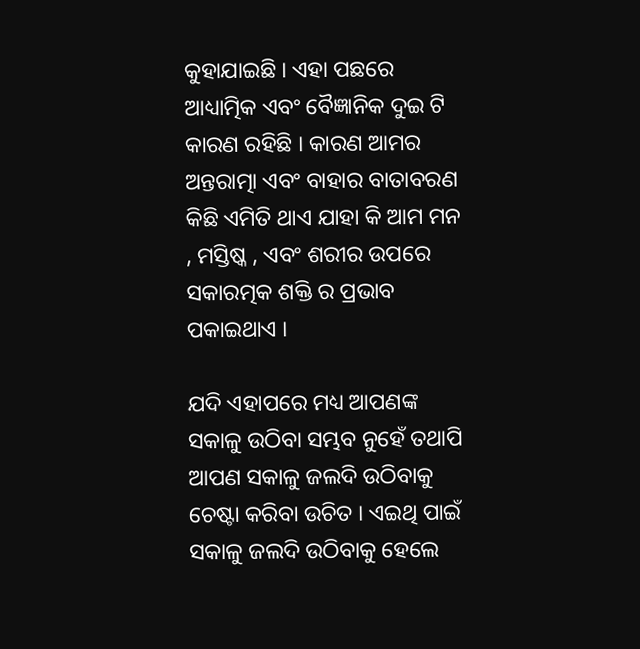କୁହାଯାଇଛି । ଏହା ପଛରେ ଆଧ୍ୟାତ୍ମିକ ଏବଂ ବୈଜ୍ଞାନିକ ଦୁଇ ଟି କାରଣ ରହିଛି । କାରଣ ଆମର ଅନ୍ତରାତ୍ମା ଏବଂ ବାହାର ବାତାବରଣ କିଛି ଏମିତି ଥାଏ ଯାହା କି ଆମ ମନ , ମସ୍ତିଷ୍କ , ଏବଂ ଶରୀର ଉପରେ ସକାରତ୍ମକ ଶକ୍ତି ର ପ୍ରଭାବ ପକାଇଥାଏ ।

ଯଦି ଏହାପରେ ମଧ୍ୟ ଆପଣଙ୍କ ସକାଳୁ ଉଠିବା ସମ୍ଭବ ନୁହେଁ ତଥାପି ଆପଣ ସକାଳୁ ଜଲଦି ଉଠିବାକୁ ଚେଷ୍ଟା କରିବା ଉଚିତ । ଏଇଥି ପାଇଁ ସକାଳୁ ଜଲଦି ଉଠିବାକୁ ହେଲେ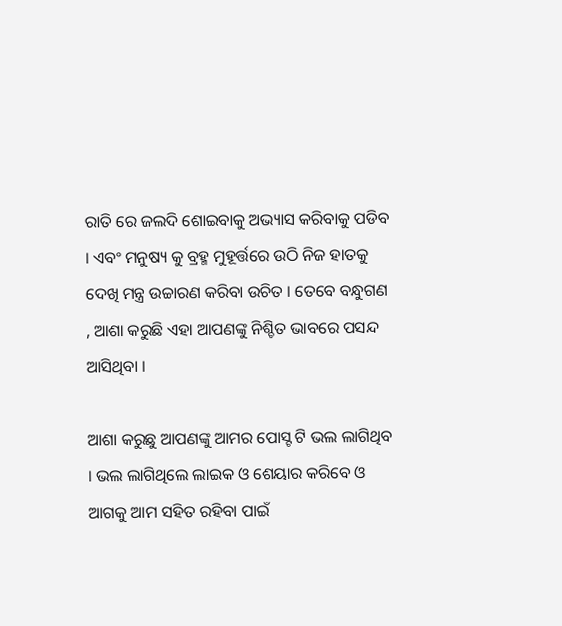ରାତି ରେ ଜଲଦି ଶୋଇବାକୁ ଅଭ୍ୟାସ କରିବାକୁ ପଡିବ । ଏବଂ ମନୁଷ୍ୟ କୁ ବ୍ରହ୍ମ ମୁହୂର୍ତ୍ତରେ ଉଠି ନିଜ ହାତକୁ ଦେଖି ମନ୍ତ୍ର ଉଚ୍ଚାରଣ କରିବା ଉଚିତ । ତେବେ ବନ୍ଧୁଗଣ , ଆଶା କରୁଛି ଏହା ଆପଣଙ୍କୁ ନିଶ୍ଚିତ ଭାବରେ ପସନ୍ଦ ଆସିଥିବା ।

ଆଶା କରୁଛୁ ଆପଣଙ୍କୁ ଆମର ପୋସ୍ଟ ଟି ଭଲ ଲାଗିଥିବ । ଭଲ ଲାଗିଥିଲେ ଲାଇକ ଓ ଶେୟାର କରିବେ ଓ ଆଗକୁ ଆମ ସହିତ ରହିବା ପାଇଁ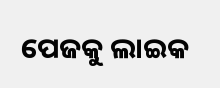ପେଜକୁ ଲାଇକ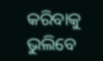କରିବାକୁ ଭୁଲିବେ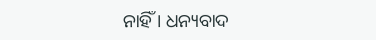ନାହିଁ । ଧନ୍ୟବାଦ